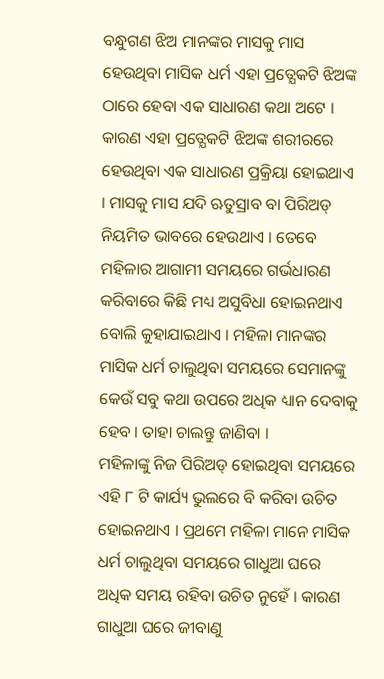ବନ୍ଧୁଗଣ ଝିଅ ମାନଙ୍କର ମାସକୁ ମାସ ହେଉଥିବା ମାସିକ ଧର୍ମ ଏହା ପ୍ରତ୍ଯେକଟି ଝିଅଙ୍କ ଠାରେ ହେବା ଏକ ସାଧାରଣ କଥା ଅଟେ । କାରଣ ଏହା ପ୍ରତ୍ଯେକଟି ଝିଅଙ୍କ ଶରୀରରେ ହେଉଥିବା ଏକ ସାଧାରଣ ପ୍ରକ୍ରିୟା ହୋଇଥାଏ । ମାସକୁ ମାସ ଯଦି ଋତୁସ୍ରାବ ବା ପିରିଅଡ୍ ନିୟମିତ ଭାବରେ ହେଉଥାଏ । ତେବେ ମହିଳାର ଆଗାମୀ ସମୟରେ ଗର୍ଭଧାରଣ କରିବାରେ କିଛି ମଧ୍ୟ ଅସୁବିଧା ହୋଇନଥାଏ ବୋଲି କୁହାଯାଇଥାଏ । ମହିଳା ମାନଙ୍କର ମାସିକ ଧର୍ମ ଚାଲୁଥିବା ସମୟରେ ସେମାନଙ୍କୁ କେଉଁ ସବୁ କଥା ଉପରେ ଅଧିକ ଧ୍ୟାନ ଦେବାକୁ ହେବ । ତାହା ଚାଲନ୍ତୁ ଜାଣିବା ।
ମହିଳାଙ୍କୁ ନିଜ ପିରିଅଡ୍ ହୋଇଥିବା ସମୟରେ ଏହି ୮ ଟି କାର୍ଯ୍ୟ ଭୁଲରେ ବି କରିବା ଉଚିତ ହୋଇନଥାଏ । ପ୍ରଥମେ ମହିଳା ମାନେ ମାସିକ ଧର୍ମ ଚାଲୁଥିବା ସମୟରେ ଗାଧୁଆ ଘରେ ଅଧିକ ସମୟ ରହିବା ଉଚିତ ନୁହେଁ । କାରଣ ଗାଧୁଆ ଘରେ ଜୀବାଣୁ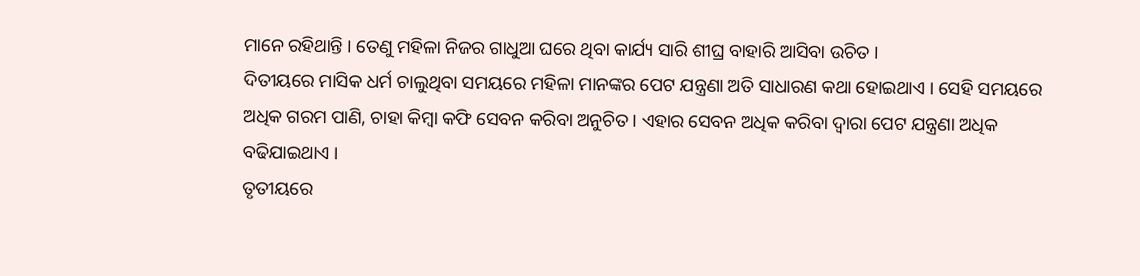ମାନେ ରହିଥାନ୍ତି । ତେଣୁ ମହିଳା ନିଜର ଗାଧୁଆ ଘରେ ଥିବା କାର୍ଯ୍ୟ ସାରି ଶୀଘ୍ର ବାହାରି ଆସିବା ଉଚିତ ।
ଦିତୀୟରେ ମାସିକ ଧର୍ମ ଚାଲୁଥିବା ସମୟରେ ମହିଳା ମାନଙ୍କର ପେଟ ଯନ୍ତ୍ରଣା ଅତି ସାଧାରଣ କଥା ହୋଇଥାଏ । ସେହି ସମୟରେ ଅଧିକ ଗରମ ପାଣି, ଚାହା କିମ୍ବା କଫି ସେବନ କରିବା ଅନୁଚିତ । ଏହାର ସେବନ ଅଧିକ କରିବା ଦ୍ଵାରା ପେଟ ଯନ୍ତ୍ରଣା ଅଧିକ ବଢିଯାଇଥାଏ ।
ତୃତୀୟରେ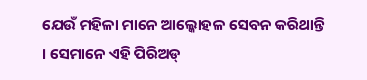ଯେଉଁ ମହିଳା ମାନେ ଆଲ୍କୋହଳ ସେବନ କରିଥାନ୍ତି । ସେମାନେ ଏହି ପିରିଅଡ୍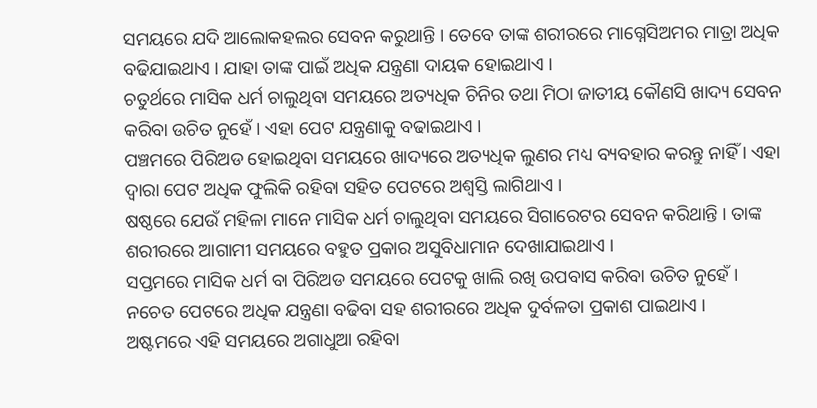ସମୟରେ ଯଦି ଆଲୋକହଲର ସେବନ କରୁଥାନ୍ତି । ତେବେ ତାଙ୍କ ଶରୀରରେ ମାଗ୍ନେସିଅମର ମାତ୍ରା ଅଧିକ ବଢିଯାଇଥାଏ । ଯାହା ତାଙ୍କ ପାଇଁ ଅଧିକ ଯନ୍ତ୍ରଣା ଦାୟକ ହୋଇଥାଏ ।
ଚତୁର୍ଥରେ ମାସିକ ଧର୍ମ ଚାଲୁଥିବା ସମୟରେ ଅତ୍ୟଧିକ ଚିନିର ତଥା ମିଠା ଜାତୀୟ କୌଣସି ଖାଦ୍ୟ ସେବନ କରିବା ଉଚିତ ନୁହେଁ । ଏହା ପେଟ ଯନ୍ତ୍ରଣାକୁ ବଢାଇଥାଏ ।
ପଞ୍ଚମରେ ପିରିଅଡ ହୋଇଥିବା ସମୟରେ ଖାଦ୍ୟରେ ଅତ୍ୟଧିକ ଲୁଣର ମଧ୍ୟ ବ୍ୟବହାର କରନ୍ତୁ ନାହିଁ । ଏହା ଦ୍ଵାରା ପେଟ ଅଧିକ ଫୁଲିକି ରହିବା ସହିତ ପେଟରେ ଅଶ୍ବସ୍ତି ଲାଗିଥାଏ ।
ଷଷ୍ଠରେ ଯେଉଁ ମହିଳା ମାନେ ମାସିକ ଧର୍ମ ଚାଲୁଥିବା ସମୟରେ ସିଗାରେଟର ସେବନ କରିଥାନ୍ତି । ତାଙ୍କ ଶରୀରରେ ଆଗାମୀ ସମୟରେ ବହୁତ ପ୍ରକାର ଅସୁବିଧାମାନ ଦେଖାଯାଇଥାଏ ।
ସପ୍ତମରେ ମାସିକ ଧର୍ମ ବା ପିରିଅଡ ସମୟରେ ପେଟକୁ ଖାଲି ରଖି ଉପବାସ କରିବା ଉଚିତ ନୁହେଁ । ନଚେତ ପେଟରେ ଅଧିକ ଯନ୍ତ୍ରଣା ବଢିବା ସହ ଶରୀରରେ ଅଧିକ ଦୁର୍ବଳତା ପ୍ରକାଶ ପାଇଥାଏ ।
ଅଷ୍ଟମରେ ଏହି ସମୟରେ ଅଗାଧୁଆ ରହିବା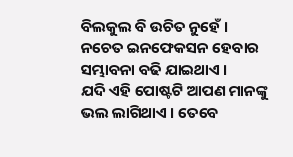ବିଲକୁଲ ବି ଉଚିତ ନୁହେଁ । ନଚେତ ଇନଫେକସନ ହେବାର ସମ୍ଭାବନା ବଢି ଯାଇଥାଏ ।
ଯଦି ଏହି ପୋଷ୍ଟଟି ଆପଣ ମାନଙ୍କୁ ଭଲ ଲାଗିଥାଏ । ତେବେ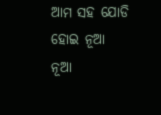ଆମ ସହ ଯୋଡି ହୋଇ ନୂଆ ନୂଆ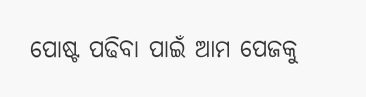ପୋଷ୍ଟ ପଢିବା ପାଇଁ ଆମ ପେଜକୁ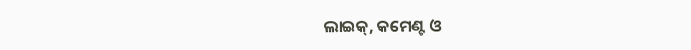ଲାଇକ୍, କମେଣ୍ଟ ଓ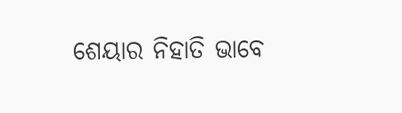ଶେୟାର ନିହାତି ଭାବେ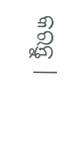କରନ୍ତୁ ।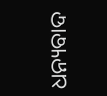ଧନ୍ୟବାଦ